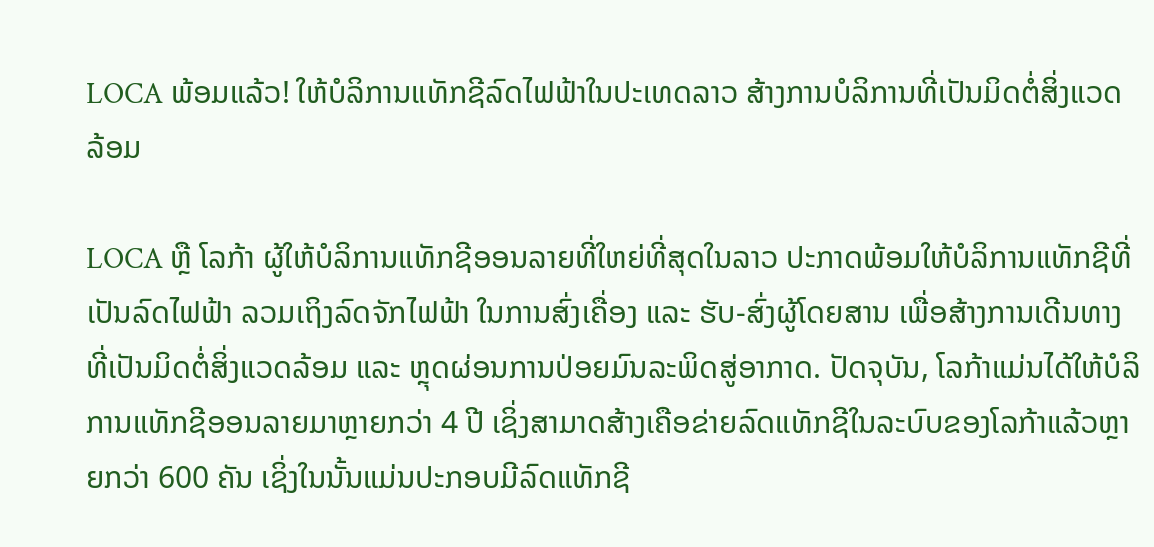LOCA ພ້ອມແລ້ວ! ໃຫ້ບໍລິການແທັກຊີລົດໄຟຟ້າໃນປະເທດລາວ ສ້າງການບໍລິການທີ່ເປັນມິດຕໍ່ສິ່ງແວດລ້ອມ

LOCA ຫຼື ໂລກ້າ ຜູ້ໃຫ້ບໍລິການແທັກຊີອອນລາຍທີ່ໃຫຍ່ທີ່ສຸດໃນລາວ ປະກາດພ້ອມໃຫ້ບໍລິການແທັກຊີທີ່ເປັນລົດໄຟຟ້າ ລວມເຖິງລົດຈັກໄຟຟ້າ ໃນການສົ່ງເຄື່ອງ ແລະ ຮັບ-ສົ່ງຜູ້ໂດຍສານ ເພື່ອສ້າງການເດີນທາງທີ່ເປັນມິດຕໍ່ສິ່ງແວດລ້ອມ ແລະ ຫຼຸດຜ່ອນການປ່ອຍມົນລະພິດສູ່ອາກາດ. ປັດຈຸບັນ, ໂລກ້າແມ່ນໄດ້ໃຫ້ບໍລິການແທັກຊີອອນລາຍມາຫຼາຍກວ່າ 4 ປີ ເຊິ່ງສາມາດສ້າງເຄືອຂ່າຍລົດແທັກຊີໃນລະບົບຂອງໂລກ້າແລ້ວຫຼາຍກວ່າ 600 ຄັນ ເຊິ່ງໃນນັ້ນແມ່ນປະກອບມີລົດແທັກຊີ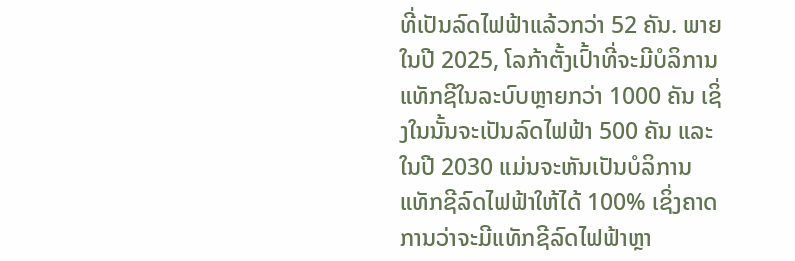ທີ່ເປັນລົດໄຟຟ້າແລ້ວກວ່າ 52 ຄັນ. ພາຍໃນປີ 2025, ໂລກ້າຕັ້ງເປົ້າທີ່ຈະມີບໍລິການແທັກຊີໃນລະບົບຫຼາຍກວ່າ 1000 ຄັນ ເຊິ່ງໃນນັ້ນຈະເປັນລົດໄຟຟ້າ 500 ຄັນ ແລະ ໃນປີ 2030 ແມ່ນຈະຫັນເປັນບໍລິການແທັກຊີລົດໄຟຟ້າໃຫ້ໄດ້ 100% ເຊິ່ງຄາດການວ່າຈະມີແທັກຊີລົດໄຟຟ້າຫຼາ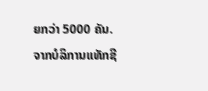ຍກວ່າ 5000 ຄັນ. ຈາກບໍລິການແທັກຊີ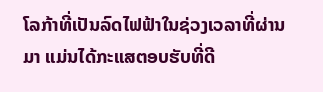ໂລກ້າທີ່ເປັນລົດໄຟຟ້າໃນຊ່ວງເວລາທີ່ຜ່ານມາ ແມ່ນໄດ້ກະແສຕອບຮັບທີ່ດີ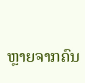ຫຼາຍຈາກຄົນ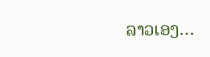ລາວເອງ…